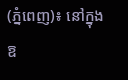(ភ្នំពេញ)៖ នៅក្នុងឱ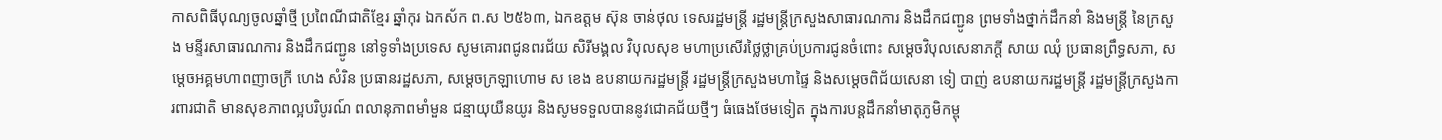កាសពិធីបុណ្យចូលឆ្នាំថ្មី ប្រពៃណីជាតិខ្មែរ ឆ្នាំកុរ ឯកស័ក ព.ស ២៥៦៣, ឯកឧត្ដម ស៊ុន ចាន់ថុល ទេសរដ្ឋមន្រ្តី រដ្ឋមន្រ្តីក្រសួងសាធារណការ និងដឹកជញ្ជូន ព្រមទាំងថ្នាក់ដឹកនាំ និងមន្រ្តី នៃក្រសួង មន្ទីរសាធារណការ និងដឹកជញ្ជូន នៅទូទាំងប្រទេស សូមគោរពជូនពរជ័យ សិរីមង្គល វិបុលសុខ មហាប្រសើរថ្លៃថ្លាគ្រប់ប្រការជូនចំពោះ សម្តេចវិបុលសេនាភក្តី សាយ ឈុំ ប្រធានព្រឹទ្ធសភា, សម្តេចអគ្គមហាពញាចក្រី ហេង សំរិន ប្រធានរដ្ឋសភា, សម្តេចក្រឡាហោម ស ខេង ឧបនាយករដ្ឋមន្ត្រី រដ្ឋមន្រ្តីក្រសួងមហាផ្ទៃ និងសម្តេចពិជ័យសេនា ទៀ បាញ់ ឧបនាយករដ្ឋមន្ត្រី រដ្ឋមន្រ្តីក្រសួងការពារជាតិ មានសុខភាពល្អបរិបូរណ៍ ពលានុភាពមាំមួន ជន្មាយុយឺនយូរ និងសូមទទួលបាននូវជោគជ័យថ្មីៗ ធំធេងថែមទៀត ក្នុងការបន្តដឹកនាំមាតុភូមិកម្ពុ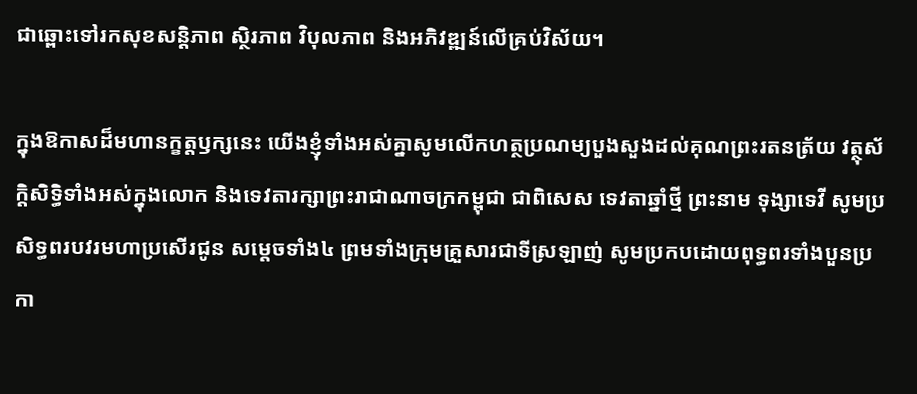ជាឆ្ពោះទៅរកសុខសន្តិភាព ស្ថិរភាព វិបុលភាព និងអភិវឌ្ឍន៍លើគ្រប់វិស័យ។

ក្នុងឱកាសដ៏មហានក្ខត្តឫក្សនេះ យើងខ្ញុំទាំងអស់គ្នាសូមលើកហត្ថប្រណម្យបួងសួងដល់គុណព្រះរតនត្រ័យ វត្ថុស័ក្ដិសិទ្ធិទាំងអស់ក្នុងលោក និងទេវតារក្សាព្រះរាជាណាចក្រកម្ពុជា ជាពិសេស ទេវតាឆ្នាំថ្មី ព្រះនាម ទុង្សាទេវី សូមប្រសិទ្ធពរបវរមហាប្រសើរជូន សម្តេចទាំង៤ ព្រមទាំងក្រុមគ្រួសារជាទីស្រឡាញ់ សូមប្រកបដោយពុទ្ធពរទាំងបួនប្រកា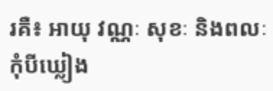រគឺ៖ អាយុ វណ្ណៈ សុខៈ និងពលៈ កុំបីឃ្លៀង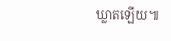ឃ្លាតឡើយ៕